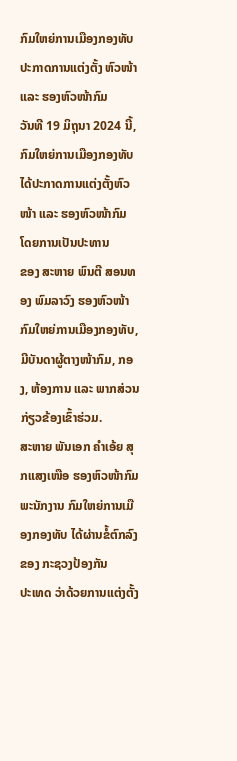ກົມໃຫຍ່ການເມືອງກອງທັບ ປະກາດການແຕ່ງຕັ້ງ ຫົວໜ້າ ແລະ ຮອງຫົວໜ້າກົມ
ວັນທີ 19 ມິຖຸນາ 2024 ນີ້, ກົມໃຫຍ່ການເມືອງກອງທັບ ໄດ້ປະກາດການແຕ່ງຕັ້ງຫົວໜ້າ ແລະ ຮອງຫົວໜ້າກົມ ໂດຍການເປັນປະທານ
ຂອງ ສະຫາຍ ພົນຕີ ສອນທອງ ພົມລາວົງ ຮອງຫົວໜ້າກົມໃຫຍ່ການເມືອງກອງທັບ, ມີບັນດາຜູ້ຕາງໜ້າກົມ, ກອງ, ຫ້ອງການ ແລະ ພາກສ່ວນ
ກ່ຽວຂ້ອງເຂົ້າຮ່ວມ.
ສະຫາຍ ພັນເອກ ຄໍາເອ້ຍ ສຸກແສງເໜືອ ຮອງຫົວໜ້າກົມພະນັກງານ ກົມໃຫຍ່ການເມືອງກອງທັບ ໄດ້ຜ່ານຂໍ້ຕົກລົງ ຂອງ ກະຊວງປ້ອງກັນ
ປະເທດ ວ່າດ້ວຍການແຕ່ງຕັ້ງ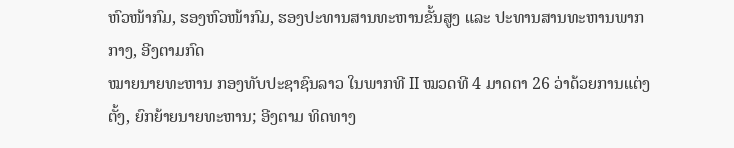ຫົວໜ້າກົມ, ຮອງຫົວໜ້າກົມ, ຮອງປະທານສານທະຫານຂັ້ນສູງ ແລະ ປະທານສານທະຫານພາກກາງ, ອີງຕາມກົດ
ໝາຍນາຍທະຫານ ກອງທັບປະຊາຊົນລາວ ໃນພາກທີ II ໝວດທີ 4 ມາດຕາ 26 ວ່າດ້ວຍການແຕ່ງຕັ້ງ, ຍົກຍ້າຍນາຍທະຫານ; ອີງຕາມ ທິດທາງ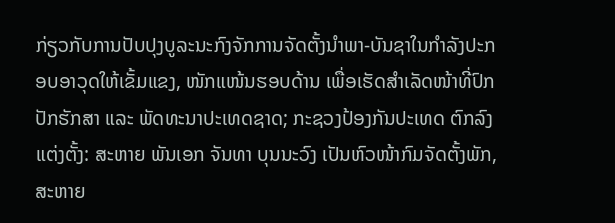ກ່ຽວກັບການປັບປຸງບູລະນະກົງຈັກການຈັດຕັ້ງນໍາພາ-ບັນຊາໃນກຳລັງປະກອບອາວຸດໃຫ້ເຂັ້ມແຂງ, ໜັກແໜ້ນຮອບດ້ານ ເພື່ອເຮັດສຳເລັດໜ້າທີ່ປົກ
ປັກຮັກສາ ແລະ ພັດທະນາປະເທດຊາດ; ກະຊວງປ້ອງກັນປະເທດ ຕົກລົງແຕ່ງຕັ້ງ: ສະຫາຍ ພັນເອກ ຈັນທາ ບຸນນະວົງ ເປັນຫົວໜ້າກົມຈັດຕັ້ງພັກ,
ສະຫາຍ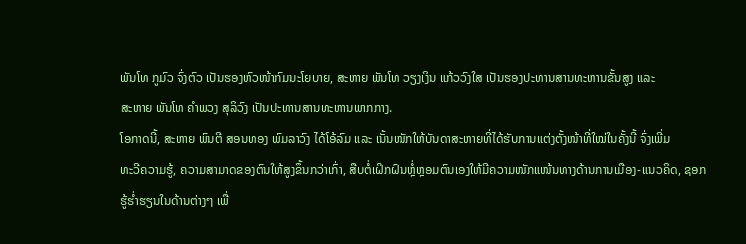ພັນໂທ ກູມົວ ຈົ່ງຕົວ ເປັນຮອງຫົວໜ້າກົມນະໂຍບາຍ, ສະຫາຍ ພັນໂທ ວຽງເງິນ ແກ້ວວົງໃສ ເປັນຮອງປະທານສານທະຫານຂັ້ນສູງ ແລະ
ສະຫາຍ ພັນໂທ ຄໍາພວງ ສຸລິວົງ ເປັນປະທານສານທະຫານພາກກາງ.
ໂອກາດນີ້, ສະຫາຍ ພົນຕີ ສອນທອງ ພົມລາວົງ ໄດ້ໂອ້ລົມ ແລະ ເນັ້ນໜັກໃຫ້ບັນດາສະຫາຍທີ່ໄດ້ຮັບການແຕ່ງຕັ້ງໜ້າທີ່ໃໝ່ໃນຄັ້ງນີ້ ຈົ່ງເພີ່ມ
ທະວີຄວາມຮູ້, ຄວາມສາມາດຂອງຕົນໃຫ້ສູງຂຶ້ນກວ່າເກົ່າ, ສືບຕໍ່ເຝິກຝົນຫຼໍ່ຫຼອມຕົນເອງໃຫ້ມີຄວາມໜັກແໜ້ນທາງດ້ານການເມືອງ-ແນວຄິດ, ຊອກ
ຮູ້ຮໍ່າຮຽນໃນດ້ານຕ່າງໆ ເພື່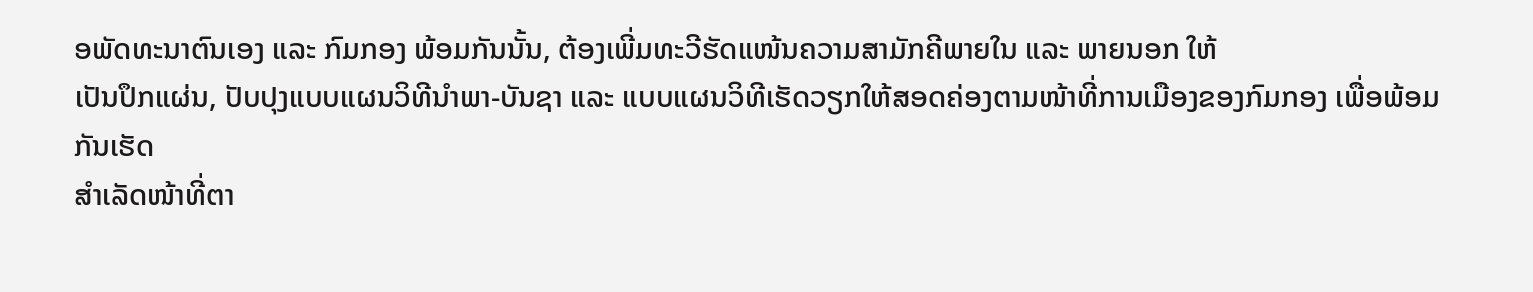ອພັດທະນາຕົນເອງ ແລະ ກົມກອງ ພ້ອມກັນນັ້ນ, ຕ້ອງເພີ່ມທະວີຮັດແໜ້ນຄວາມສາມັກຄີພາຍໃນ ແລະ ພາຍນອກ ໃຫ້
ເປັນປຶກແຜ່ນ, ປັບປຸງແບບແຜນວິທີນໍາພາ-ບັນຊາ ແລະ ແບບແຜນວິທີເຮັດວຽກໃຫ້ສອດຄ່ອງຕາມໜ້າທີ່ການເມືອງຂອງກົມກອງ ເພື່ອພ້ອມກັນເຮັດ
ສໍາເລັດໜ້າທີ່ຕາ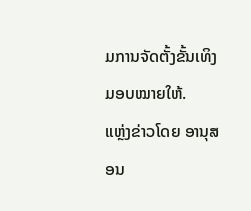ມການຈັດຕັ້ງຂັ້ນເທິງມອບໝາຍໃຫ້.
ແຫຼ່ງຂ່າວໂດຍ ອານຸສອນ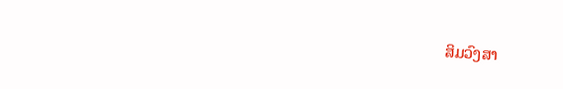ສິມວົງສາ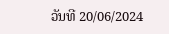ວັນທີ 20/06/2024